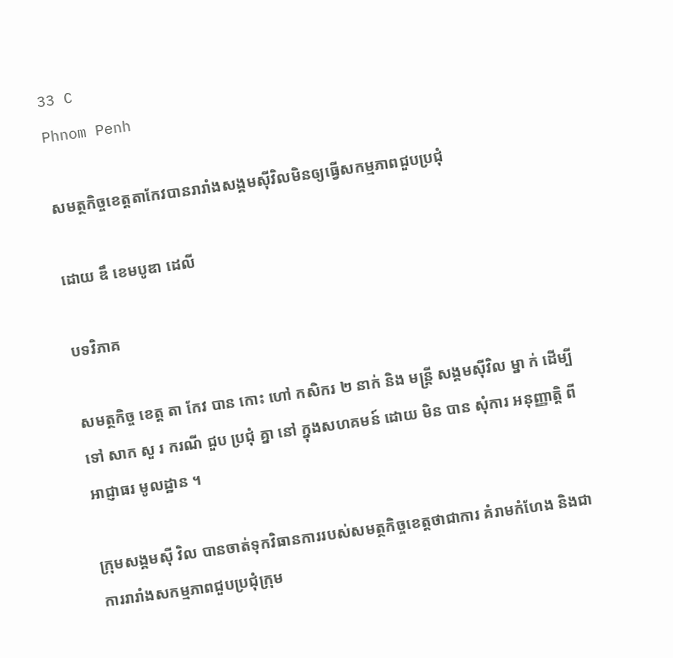33 C
Phnom Penh

សមត្ថកិច្ចខេត្តតាកែវបានរារាំងសង្គមស៊ីវិលមិនឲ្យធ្វើសកម្មភាពជួបប្រជុំ

ដោយ ឌឹ ខេមបូឌា ដេលី

បទវិភាគ

សមត្ថកិច្ច ខេត្ត តា កែវ បាន កោះ ហៅ កសិករ ២ នាក់ និង មន្ត្រី សង្គមស៊ីវិល ម្នា ក់ ដើម្បី ទៅ សាក សួ រ ករណី ជួប ប្រជុំ គ្នា នៅ ក្នុងសហគមន៍ ដោយ មិន បាន សុំការ អនុញ្ញាត្តិ ពី អាជ្ញាធរ មូលដ្ឋាន ។

ក្រុមសង្គមស៊ី វិល បានចាត់ទុកវិធានការរបស់សមត្ថកិច្ចខេត្តថាជាការ គំរាមកំហែង និងជាការរារាំងសកម្មភាពជួបប្រជុំក្រុម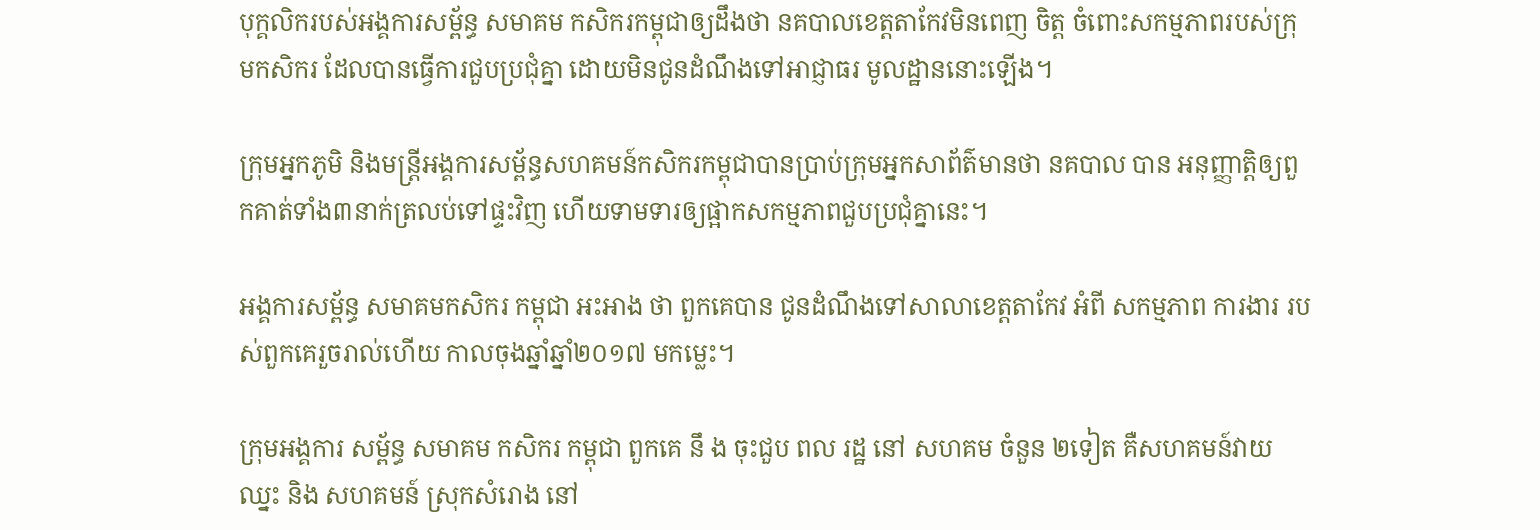បុក្គលិករបស់អង្គការសម្ព័ន្ធ សមាគម កសិករកម្ពុជាឲ្យដឹងថា នគបាលខេត្តតាកែវមិនពេញ ចិត្ត ចំពោះសកម្មភាពរបស់ក្រុមកសិករ ដែលបានធ្វើការជួបប្រជុំគ្នា ដោយមិនជូនដំណឹងទៅអាជ្ញាធរ មូលដ្ឋាននោះឡើង។

ក្រុមអ្នកភូមិ និងមន្រ្តីអង្គការសម្ព័ន្ធសហគមន៍កសិករកម្ពុជាបានប្រាប់ក្រុមអ្នកសាព័ត៌មានថា នគបាល បាន អនុញ្ញាត្តិឲ្យពួកគាត់ទាំង៣នាក់ត្រលប់ទៅផ្ទះវិញ ហើយទាមទារឲ្យផ្អាកសកម្មភាពជួបប្រជុំគ្នានេះ។

អង្គការសម្ព័ន្ធ សមាគមកសិករ កម្ពុជា អះអាង ថា ពួកគេបាន ជូនដំណឹងទៅសាលាខេត្តតាកែវ អំពី សកម្មភាព ការងារ របស់ពួកគេរួចរាល់ហើយ កាលចុងឆ្នាំឆ្នាំ២០១៧ មកម្លេះ។

ក្រុមអង្គការ សម្ព័ន្ធ សមាគម កសិករ កម្ពុជា ពួកគេ នឹ ង ចុះជួប ពល រដ្ឋ នៅ សហគម ចំនួន ២ទៀត គឺសហគមន៍វាយ ឈ្នះ និង សហគមន៍ ស្រុកសំរោង នៅ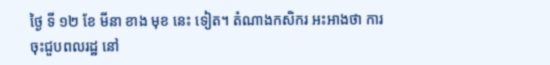ថ្ងៃ ទី ១២ ខែ មីនា ខាង មុខ នេះ ទៀត។ តំណាងកសិករ អះអាងថា ការចុះជួបពលរដ្ឋ នៅ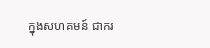ក្នុងសហគមន៍ ជាករ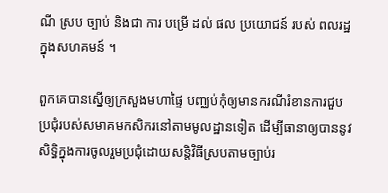ណី ស្រប ច្បាប់ និងជា ការ បម្រើ ដល់ ផល ប្រយោជន៍ របស់ ពលរដ្ឋក្នុងសហគមន៍ ។

ពួកគេបានស្នើឲ្យក្រសួងមហាផ្ទៃ បញ្ឈប់កុំឲ្យមានករណីរំខានការជួបប្រជុំរបស់សមាគមកសិករនៅតាមមូលដ្ឋានទៀត ដើម្បីធានាឲ្យបាននូវសិទ្ធិក្នុងការចូលរួមប្រជុំដោយសន្តិវិធីស្របតាមច្បាប់រ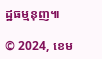ដ្ឋធម្មនុញ៕

© 2024, ខេម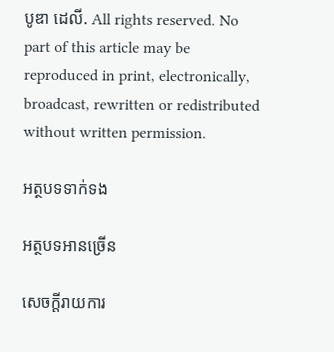បូឌា ដេលី. All rights reserved. No part of this article may be reproduced in print, electronically, broadcast, rewritten or redistributed without written permission.

អត្ថបទទាក់ទង

អត្ថបទអានច្រើន

សេចក្ដីរាយការ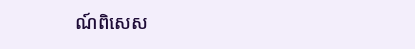ណ៍ពិសេស